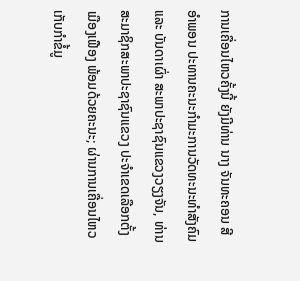ການເຄື່ອນໄຫວຄັ້ງນີ້ ຍັງມີທ່ານ ນາງ ຈັນທະຄອນ ສີອຳພອນ ປະທານຄະນະກຳມະການວັດທະນະທຳສັງຄົມ ແລະ ບັນດາເຜົ່າ ສະພາປະຊາຊົນແຂວງວຽງຈັນ, ທ່ານ ສະມາຊິກສະພາປະຊາຊົນແຂວງ ປະຈຳເຂດເລືອກຕັ້ງເມືອງເຟືອງ ພ້ອມດ້ວຍຄະນະ; ຜ່ານການເຄື່ອນໄຫວເກັບກໍາຂໍ້ມູ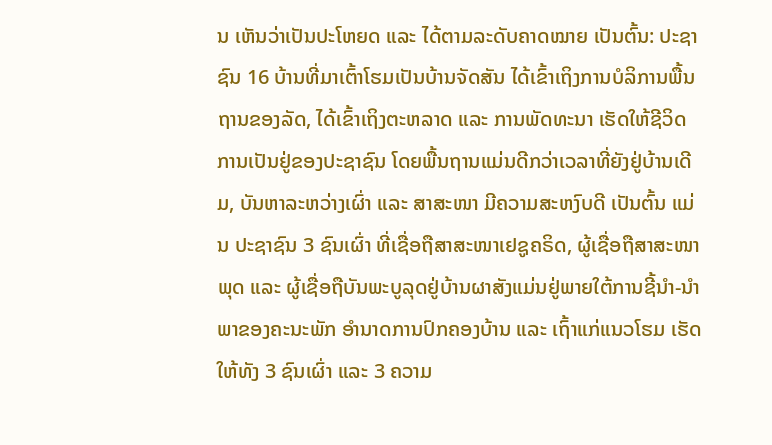ນ ເຫັນວ່າເປັນປະໂຫຍດ ແລະ ໄດ້ຕາມລະດັບຄາດໝາຍ ເປັນຕົ້ນ: ປະຊາຊົນ 16 ບ້ານທີ່ມາເຕົ້າໂຮມເປັນບ້ານຈັດສັນ ໄດ້ເຂົ້າເຖິງການບໍລິການພື້ນຖານຂອງລັດ, ໄດ້ເຂົ້າເຖິງຕະຫລາດ ແລະ ການພັດທະນາ ເຮັດໃຫ້ຊີວິດການເປັນຢູ່ຂອງປະຊາຊົນ ໂດຍພື້ນຖານແມ່ນດີກວ່າເວລາທີ່ຍັງຢູ່ບ້ານເດີມ, ບັນຫາລະຫວ່າງເຜົ່າ ແລະ ສາສະໜາ ມີຄວາມສະຫງົບດີ ເປັນຕົ້ນ ແມ່ນ ປະຊາຊົນ 3 ຊົນເຜົ່າ ທີ່ເຊື່ອຖືສາສະໜາເຢຊູຄຣິດ, ຜູ້ເຊື່ອຖືສາສະໜາພຸດ ແລະ ຜູ້ເຊື່ອຖືບັນພະບູລຸດຢູ່ບ້ານຜາສັງແມ່ນຢູ່ພາຍໃຕ້ການຊີ້ນໍາ-ນໍາພາຂອງຄະນະພັກ ອໍານາດການປົກຄອງບ້ານ ແລະ ເຖົ້າແກ່ແນວໂຮມ ເຮັດໃຫ້ທັງ 3 ຊົນເຜົ່າ ແລະ 3 ຄວາມ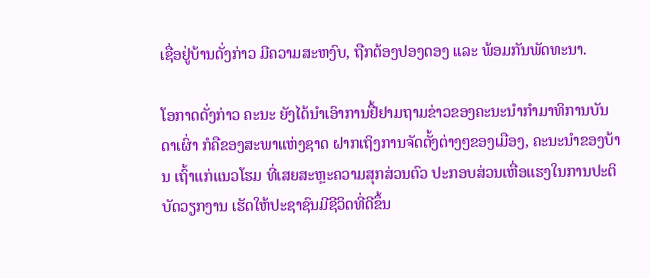ເຊື່ອຢູ່ບ້ານດັ່ງກ່າວ ມີຄວາມສະຫງົບ, ຖືກຕ້ອງປອງດອງ ແລະ ພ້ອມກັນພັດທະນາ.

ໂອກາດດັ່ງກ່າວ ຄະນະ ຍັງໄດ້ນໍາເອົາການຢື້ຢາມຖາມຂ່າວຂອງຄະນະນຳກຳມາທິການບັນດາເຜົ່າ ກໍຄືຂອງສະພາແຫ່ງຊາດ ຝາກເຖິງການຈັດຕັ້ງຕ່າງໆຂອງເມືອງ, ຄະນະນຳຂອງບ້ານ ເຖົ້າແກ່ແນວໂຮມ ທີ່ເສຍສະຫຼະຄວາມສຸກສ່ວນຕົວ ປະກອບສ່ວນເຫື່ອແຮງໃນການປະຕິບັດວຽກງານ ເຮັດໃຫ້ປະຊາຊົນມີຊີວິດທີ່ດີຂຶ້ນ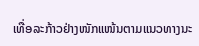ເທື່ອລະກ້າວຢ່າງໜັກແໜ້ນຕາມແນວທາງນະ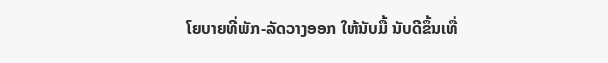ໂຍບາຍທີ່ພັກ-ລັດວາງອອກ ໃຫ້ນັບມື້ ນັບດີຂຶ້ນເທື່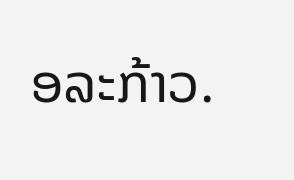ອລະກ້າວ.